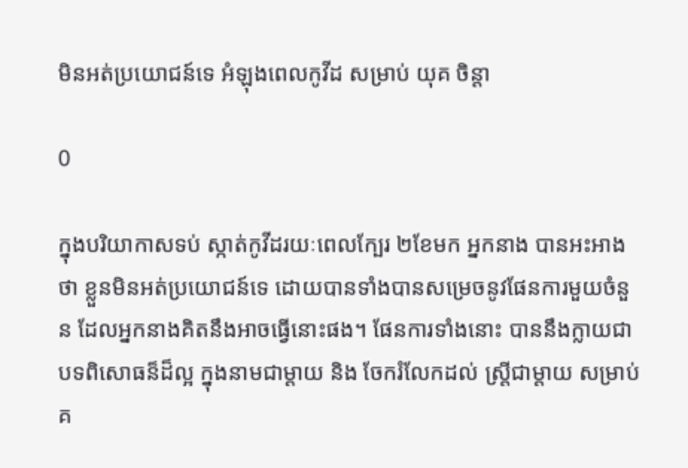មិនអត់ប្រយោជន៍ទេ អំឡុងពេលកូវីដ សម្រាប់ យុគ ចិន្តា

0

ក្នុងបរិយាកាសទប់ ស្កាត់កូវីដរយៈពេលក្បែរ ២ខែមក អ្នកនាង បានអះអាងថា ខ្លួនមិនអត់ប្រយោជន៍ទេ ដោយបានទាំងបានសម្រេចនូវផែនការមួយចំនួន ដែលអ្នកនាងគិតនឹងអាចធ្វើនោះផង។ ផែនការទាំងនោះ បាននឹងក្លាយជាបទពិសោធន៏ដ៏ល្អ ក្នុងនាមជាម្ដាយ និង ចែករំលែកដល់ ស្ត្រីជាម្តាយ សម្រាប់គ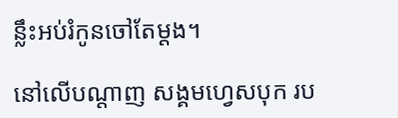ន្លឹះអប់រំកូនចៅតែម្ដង។

នៅលើបណ្តាញ សង្គមហ្វេសបុក រប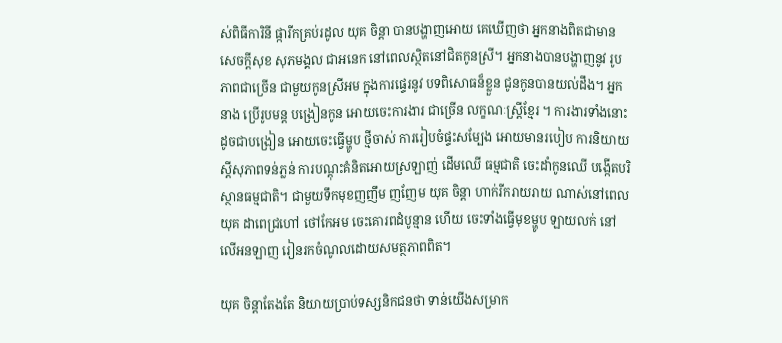ស់ពិធីការិនី ផ្ការីកគ្រប់រដូល យុគ ចិន្តា បានបង្ហាញអោយ គេឃើញថា អ្នកនាងពិតជាមាន សេចក្តីសុខ សុភមង្គល ជាអនេក នៅពេលស្ថិតនៅជិតកូនស្រី។ អ្នកនាងបានបង្ហាញនូវ រូបភាពជាច្រើន ជាមួយកូនស្រីអម ក្នុងការផ្ទេរនូវ បទពិសោធន៏ខ្លួន ជូនកូនបានយល់ដឹង។ អ្នកនាង ប្រើរូបមន្ត បង្រៀនកូន អោយចេះការងារ ជាច្រើន លក្ខណៈស្ត្រីខ្មែរ ។ ការងារទាំងនោះ ដូចជាបង្រៀន អោយចេះធ្វើម្ហូប ថ្មីចាស់ ការរៀបចំផ្ទះសម្បែង អោយមានរបៀប ការនិយាយស្តីសុភាពទន់ភ្លន់ ការបណ្តុះគំនិតអោយស្រឡាញ់ ដើមឈើ ធម្មជាតិ ចេះដាំកូនឈើ បង្កើតបរិស្ថានធម្មជាតិ។ ជាមួយទឹកមុខញញឹម ញញែម យុគ ចិន្តា ហាក់រីករាយរាយ ណាស់នៅពេល យុគ ដាពេជ្រហៅ ថៅកែអម ចេះគោរពដំបូន្មាន ហើយ ចេះទាំងធ្វើមុខម្ហូប ឡាយលក់ នៅលើអនឡាញ រៀនរកចំណូលដោយសមត្ថភាពពិត។

យុគ ចិន្តាតែងតែ និយាយប្រាប់ទស្សនិកជនថា ទាន់យើងសម្រាក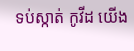ទប់ស្កាត់ កូវីដ យើង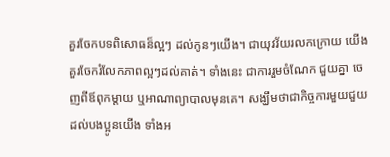គួរចែកបទពិសោធន៏ល្អៗ ដល់កូនៗយើង។ ជាយុវវ័យរលកក្រោយ យើងគួរចែករំលែកភាពល្អៗដល់គាត់។ ទាំងនេះ ជាការរួមចំណែក ជួយគ្នា ចេញពីឪពុកម្តាយ ឬអាណាព្យាបាលមុនគេ។ សង្ឃឹមថាជាកិច្ចការមួយជួយដល់បងប្អូនយើង ទាំងអ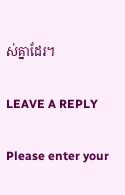ស់គ្នាដែរ។

LEAVE A REPLY

Please enter your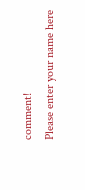comment!
Please enter your name here